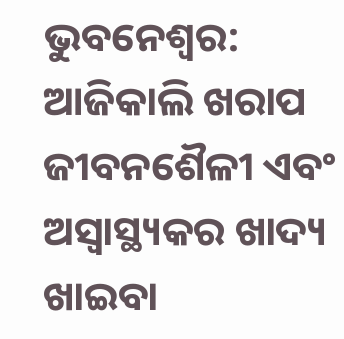ଭୁବନେଶ୍ବର: ଆଜିକାଲି ଖରାପ ଜୀବନଶୈଳୀ ଏବଂ ଅସ୍ୱାସ୍ଥ୍ୟକର ଖାଦ୍ୟ ଖାଇବା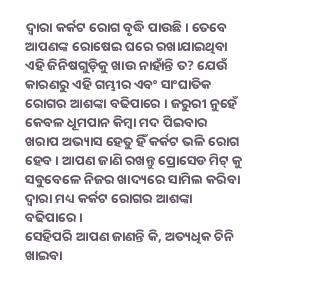ଦ୍ବାରା କର୍କଟ ରୋଗ ବୃଦ୍ଧି ପାଉଛି। ତେବେ ଆପଣଙ୍କ ରୋଷେଇ ଘରେ ରଖାଯାଇଥିବା ଏହି ଜିନିଷଗୁଡ଼ିକୁ ଖାଉ ନାହାଁନ୍ତି ତ? ଯେଉଁ କାରଣରୁ ଏହି ଗମ୍ଭୀର ଏବଂ ସାଂଘାତିକ ରୋଗର ଆଶଙ୍କା ବଢିପାରେ । ଜରୁରୀ ନୁହେଁ କେବଳ ଧୂମପାନ କିମ୍ବା ମଦ ପିଇବାର ଖରାପ ଅଭ୍ୟାସ ହେତୁ ହିଁ କର୍କଟ ଭଳି ରୋଗ ହେବ । ଆପଣ ଜାଣି ରଖନ୍ତୁ ପ୍ରୋସେଡ ମିଟ୍ କୁ ସବୁବେଳେ ନିଜର ଖାଦ୍ୟରେ ସାମିଲ କରିବା ଦ୍ବାରା ମଧ୍ୟ କର୍କଟ ରୋଗର ଆଶଙ୍କା ବଢିପାରେ ।
ସେହିପରି ଆପଣ ଜାଣନ୍ତି କି, ଅତ୍ୟଧିକ ଚିନି ଖାଇବା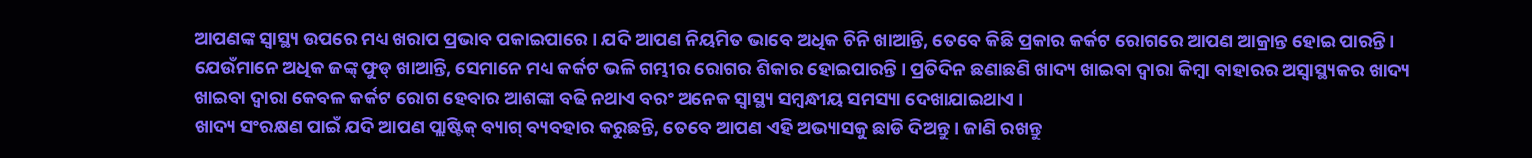ଆପଣଙ୍କ ସ୍ୱାସ୍ଥ୍ୟ ଉପରେ ମଧ୍ୟ ଖରାପ ପ୍ରଭାବ ପକାଇପାରେ । ଯଦି ଆପଣ ନିୟମିତ ଭାବେ ଅଧିକ ଚିନି ଖାଆନ୍ତି, ତେବେ କିଛି ପ୍ରକାର କର୍କଟ ରୋଗରେ ଆପଣ ଆକ୍ରାନ୍ତ ହୋଇ ପାରନ୍ତି ।
ଯେଉଁମାନେ ଅଧିକ ଜଙ୍କ୍ ଫୁଡ୍ ଖାଆନ୍ତି, ସେମାନେ ମଧ୍ୟ କର୍କଟ ଭଳି ଗମ୍ଭୀର ରୋଗର ଶିକାର ହୋଇପାରନ୍ତି । ପ୍ରତିଦିନ ଛଣାଛଣି ଖାଦ୍ୟ ଖାଇବା ଦ୍ବାରା କିମ୍ବା ବାହାରର ଅସ୍ୱାସ୍ଥ୍ୟକର ଖାଦ୍ୟ ଖାଇବା ଦ୍ୱାରା କେବଳ କର୍କଟ ରୋଗ ହେବାର ଆଶଙ୍କା ବଢି ନଥାଏ ବରଂ ଅନେକ ସ୍ୱାସ୍ଥ୍ୟ ସମ୍ବନ୍ଧୀୟ ସମସ୍ୟା ଦେଖାଯାଇଥାଏ ।
ଖାଦ୍ୟ ସଂରକ୍ଷଣ ପାଇଁ ଯଦି ଆପଣ ପ୍ଲାଷ୍ଟିକ୍ ବ୍ୟାଗ୍ ବ୍ୟବହାର କରୁଛନ୍ତି, ତେବେ ଆପଣ ଏହି ଅଭ୍ୟାସକୁ ଛାଡି ଦିଅନ୍ତୁ । ଜାଣି ରଖନ୍ତୁ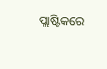ପ୍ଲାଷ୍ଟିକରେ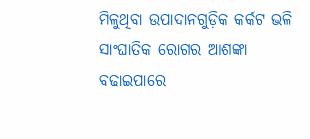ମିଳୁଥିବା ଉପାଦାନଗୁଡ଼ିକ କର୍କଟ ଭଳି ସାଂଘାତିକ ରୋଗର ଆଶଙ୍କା ବଢାଇପାରେ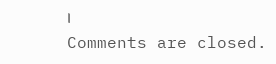।
Comments are closed.